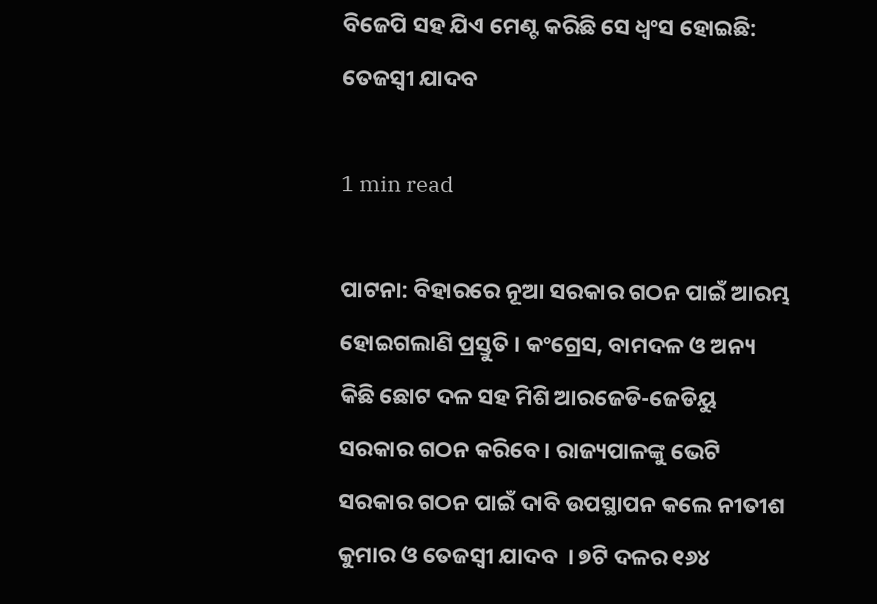ବିଜେପି ସହ ଯିଏ ମେଣ୍ଟ କରିଛି ସେ ଧ୍ୱଂସ ହୋଇଛି: ତେଜସ୍ୱୀ ଯାଦବ

1 min read

ପାଟନା: ବିହାରରେ ନୂଆ ସରକାର ଗଠନ ପାଇଁ ଆରମ୍ଭ ହୋଇଗଲାଣି ପ୍ରସ୍ତୁତି । କଂଗ୍ରେସ, ବାମଦଳ ଓ ଅନ୍ୟ କିଛି ଛୋଟ ଦଳ ସହ ମିଶି ଆରଜେଡି-ଜେଡିୟୁ ସରକାର ଗଠନ କରିବେ । ରାଜ୍ୟପାଳଙ୍କୁ ଭେଟି ସରକାର ଗଠନ ପାଇଁ ଦାବି ଉପସ୍ଥାପନ କଲେ ନୀତୀଶ କୁମାର ଓ ତେଜସ୍ବୀ ଯାଦବ  । ୭ଟି ଦଳର ୧୬୪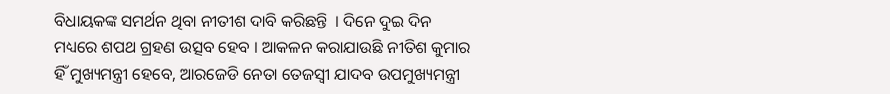ବିଧାୟକଙ୍କ ସମର୍ଥନ ଥିବା ନୀତୀଶ ଦାବି କରିଛନ୍ତି  । ଦିନେ ଦୁଇ ଦିନ ମଧ୍ୟରେ ଶପଥ ଗ୍ରହଣ ଉତ୍ସବ ହେବ । ଆକଳନ କରାଯାଉଛି ନୀତିଶ କୁମାର ହିଁ ମୁଖ୍ୟମନ୍ତ୍ରୀ ହେବେ, ଆରଜେଡି ନେତା ତେଜସ୍ୱୀ ଯାଦବ ଉପମୁଖ୍ୟମନ୍ତ୍ରୀ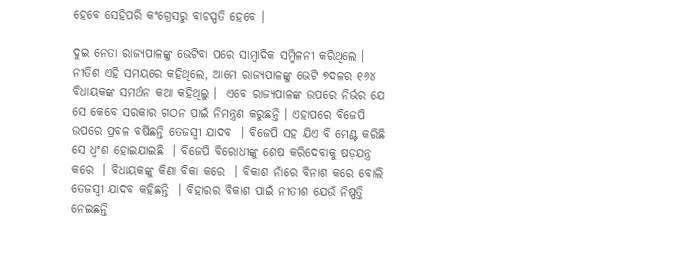ହେବେ ସେହିପରି କଂଗ୍ରେସରୁ ବାଚସ୍ପତି ହେବେ ।

ଦୁଇ ନେତା ରାଜ୍ୟପାଳଙ୍କୁ ଭେଟିବା ପରେ ସାମ୍ବାଦିକ ସମ୍ମିଳନୀ କରିଥିଲେ । ନୀତିଶ ଏହି ସମୟରେ କହିଥିଲେ, ଆମେ ରାଜ୍ୟପାଳଙ୍କୁ ଭେଟି ୭ଦଳର ୧୬୪ ବିଧାୟକଙ୍କ ସମର୍ଥନ କଥା କହିଥିଲୁ ।  ଏବେ ରାଜ୍ୟପାଳଙ୍କ ଉପରେ ନିର୍ଭର ଯେ ସେ କେବେ ସରକାର ଗଠନ ପାଇଁ ନିମନ୍ତ୍ରଣ କରୁଛନ୍ତି । ଏହାପରେ ବିଜେପି ଉପରେ ପ୍ରବଳ ବର୍ଷିଛନ୍ତି ତେଜସ୍ବୀ ଯାଦବ  । ବିଜେପି ସହ ଯିଏ ବି ମେଣ୍ଟ କରିଛି ସେ ଧ୍ବଂଶ ହୋଇଯାଇଛି  । ବିଜେପି ବିରୋଧୀଙ୍କୁ ଶେଷ କରିଦେବାକୁ ଷଡ଼ଯନ୍ତ୍ର କରେ  । ବିଧାୟକଙ୍କୁ କିଣା ବିକା କରେ  । ବିକାଶ ନାଁରେ ବିନାଶ କରେ ବୋଲି ତେଜସ୍ବୀ ଯାଦବ କହିଛନ୍ତି  । ବିହାରର ବିକାଶ ପାଇଁ ନୀତୀଶ ଯେଉଁ ନିଷ୍ପତ୍ତି ନେଇଛନ୍ତି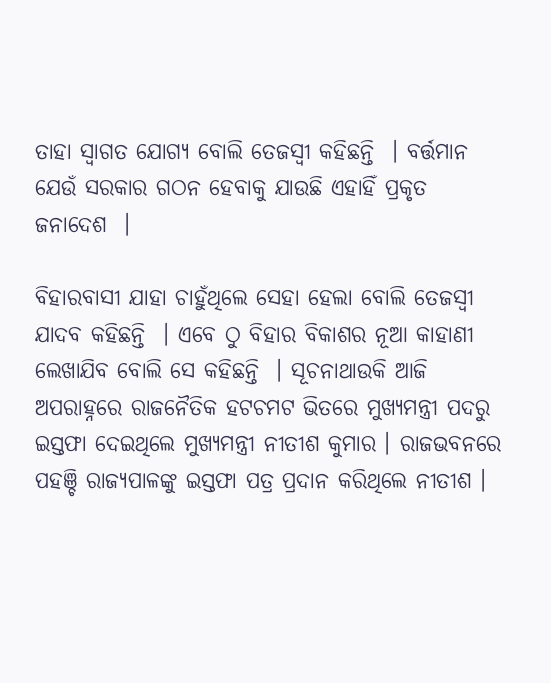ତାହା ସ୍ବାଗତ ଯୋଗ୍ୟ ବୋଲି ତେଜସ୍ବୀ କହିଛନ୍ତି  । ବର୍ତ୍ତମାନ ଯେଉଁ ସରକାର ଗଠନ ହେବାକୁ ଯାଉଛି ଏହାହିଁ ପ୍ରକୃତ ଜନାଦେଶ  ।

ବିହାରବାସୀ ଯାହା ଚାହୁଁଥିଲେ ସେହା ହେଲା ବୋଲି ତେଜସ୍ବୀ ଯାଦବ କହିଛନ୍ତି  । ଏବେ ଠୁ ବିହାର ବିକାଶର ନୂଆ କାହାଣୀ ଲେଖାଯିବ ବୋଲି ସେ କହିଛନ୍ତି  । ସୂଚନାଥାଉକି ଆଜି ଅପରାହ୍ନରେ ରାଜନୈତିକ ହଟଚମଟ ଭିତରେ ମୁଖ୍ୟମନ୍ତ୍ରୀ ପଦରୁ ଇସ୍ତଫା ଦେଇଥିଲେ ମୁଖ୍ୟମନ୍ତ୍ରୀ ନୀତୀଶ କୁମାର । ରାଜଭବନରେ ପହଞ୍ଚି ରାଜ୍ୟପାଳଙ୍କୁ ଇସ୍ତଫା ପତ୍ର ପ୍ରଦାନ କରିଥିଲେ ନୀତୀଶ ।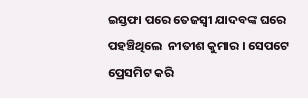ଇସ୍ତଫା ପରେ ତେଜସ୍ବୀ ଯାଦବଙ୍କ ଘରେ ପହଞ୍ଚିଥିଲେ  ନୀତୀଶ କୁମାର । ସେପଟେ ପ୍ରେସମିଟ କରି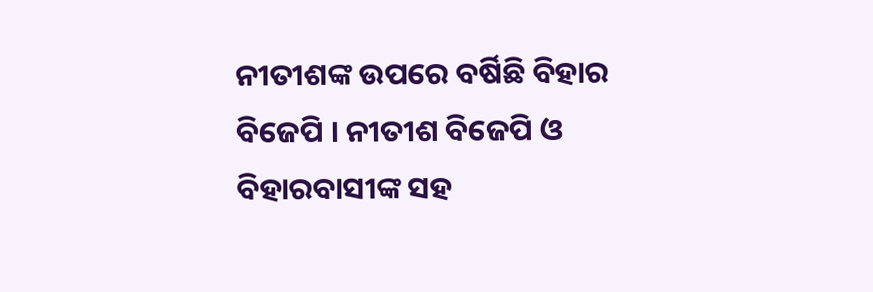ନୀତୀଶଙ୍କ ଉପରେ ବର୍ଷିଛି ବିହାର ବିଜେପି । ନୀତୀଶ ବିଜେପି ଓ ବିହାରବାସୀଙ୍କ ସହ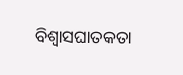ବିଶ୍ବାସଘାତକତା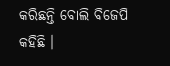କରିଛନ୍ତି ବୋଲି ବିଜେପି କହିଛି ।